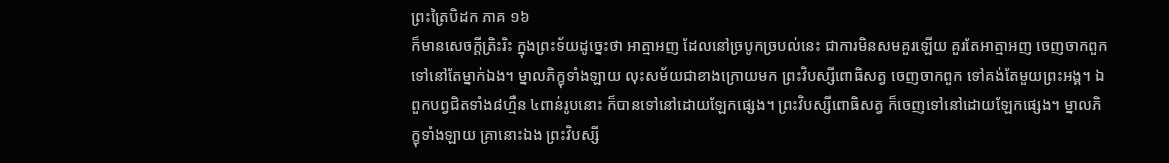ព្រះត្រៃបិដក ភាគ ១៦
ក៏មានសេចក្តីត្រិះរិះ ក្នុងព្រះទ័យដូច្នេះថា អាត្មាអញ ដែលនៅច្របូកច្របល់នេះ ជាការមិនសមគួរឡើយ គួរតែអាត្មាអញ ចេញចាកពួក ទៅនៅតែម្នាក់ឯង។ ម្នាលភិក្ខុទាំងឡាយ លុះសម័យជាខាងក្រោយមក ព្រះវិបស្សីពោធិសត្វ ចេញចាកពួក ទៅគង់តែមួយព្រះអង្គ។ ឯពួកបព្វជិតទាំង៨ហ្មឺន ៤ពាន់រូបនោះ ក៏បានទៅនៅដោយឡែកផ្សេង។ ព្រះវិបស្សីពោធិសត្វ ក៏ចេញទៅនៅដោយឡែកផ្សេង។ ម្នាលភិក្ខុទាំងឡាយ គ្រានោះឯង ព្រះវិបស្សី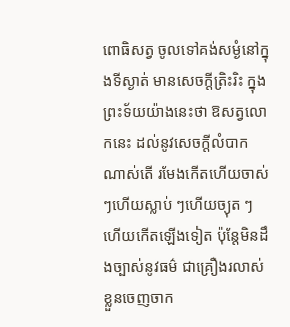ពោធិសត្វ ចូលទៅគង់សម្ងំនៅក្នុងទីស្ងាត់ មានសេចក្តីត្រិះរិះ ក្នុងព្រះទ័យយ៉ាងនេះថា ឱសត្វលោកនេះ ដល់នូវសេចក្តីលំបាកណាស់តើ រមែងកើតហើយចាស់ ៗហើយស្លាប់ ៗហើយច្យុត ៗហើយកើតឡើងទៀត ប៉ុន្តែមិនដឹងច្បាស់នូវធម៌ ជាគ្រឿងរលាស់ខ្លួនចេញចាក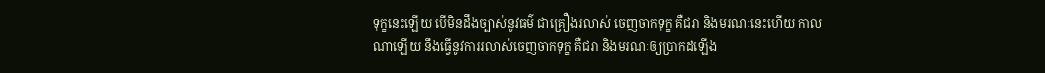ទុក្ខនេះឡើយ បើមិនដឹងច្បាស់នូវធម៌ ជាគ្រឿងរលាស់ ចេញចាកទុក្ខ គឺជរា និងមរណៈនេះហើយ កាលណាឡើយ នឹងធ្វើនូវការរលាស់ចេញចាកទុក្ខ គឺជរា និងមរណៈឲ្យប្រាកដឡើង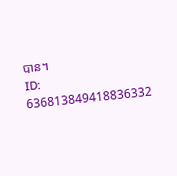បាន។
ID: 636813849418836332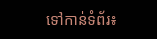ទៅកាន់ទំព័រ៖